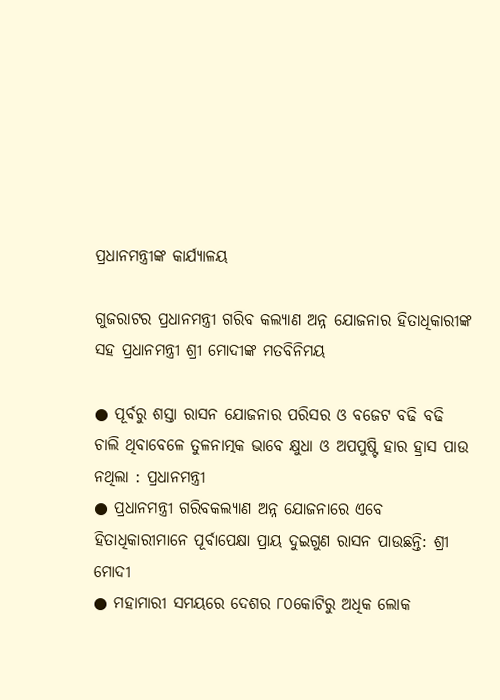ପ୍ରଧାନମନ୍ତ୍ରୀଙ୍କ କାର୍ଯ୍ୟାଳୟ

ଗୁଜରାଟର ପ୍ରଧାନମନ୍ତ୍ରୀ ଗରିବ କଲ୍ୟାଣ ଅନ୍ନ ଯୋଜନାର ହିତାଧିକାରୀଙ୍କ ସହ ପ୍ରଧାନମନ୍ତ୍ରୀ ଶ୍ରୀ ମୋଦୀଙ୍କ ମତବିନିମୟ

● ପୂର୍ବରୁ ଶସ୍ତା ରାସନ ଯୋଜନାର ପରିସର ଓ ବଜେଟ ବଢି ବଢି ଚାଲି ଥିବାବେଳେ ତୁଳନାତ୍ମକ ଭାବେ କ୍ଷୁଧା ଓ ଅପପୁଷ୍ଟି ହାର ହ୍ରାସ ପାଉ ନଥିଲା : ପ୍ରଧାନମନ୍ତ୍ରୀ
● ପ୍ରଧାନମନ୍ତ୍ରୀ ଗରିବକଲ୍ୟାଣ ଅନ୍ନ ଯୋଜନାରେ ଏବେ ହିତାଧିକାରୀମାନେ ପୂର୍ବାପେକ୍ଷା ପ୍ରାୟ ଦୁଇଗୁଣ ରାସନ ପାଉଛନ୍ତି: ଶ୍ରୀ ମୋଦୀ
● ମହାମାରୀ ସମୟରେ ଦେଶର ୮୦କୋଟିରୁ ଅଧିକ ଲୋକ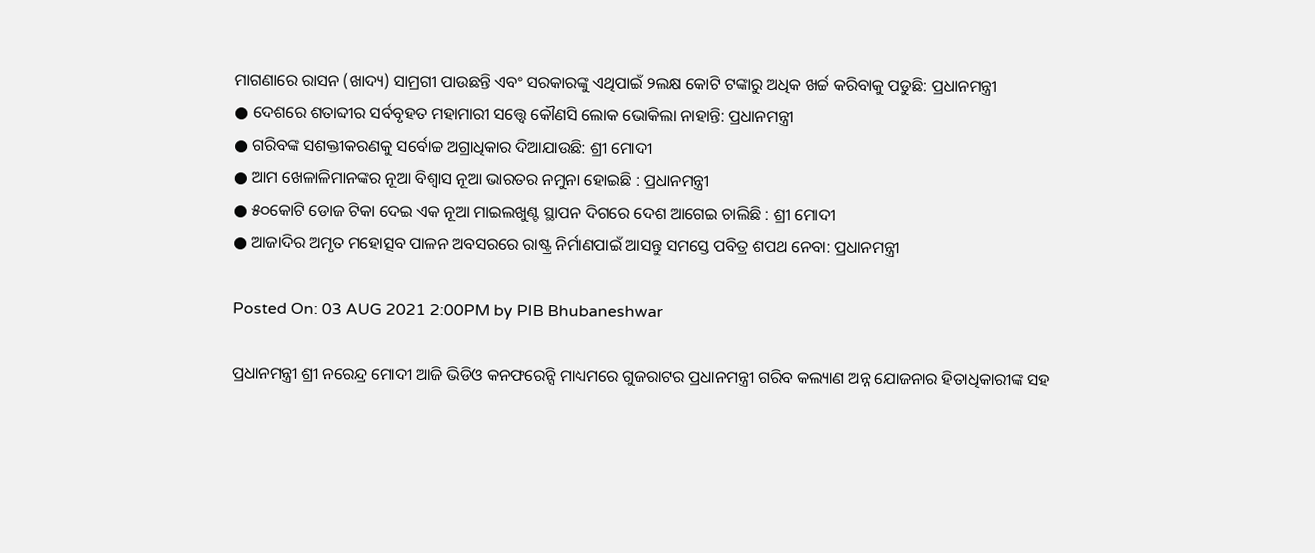ମାଗଣାରେ ରାସନ (ଖାଦ୍ୟ) ସାମ୍ରଗୀ ପାଉଛନ୍ତି ଏବଂ ସରକାରଙ୍କୁ ଏଥିପାଇଁ ୨ଲକ୍ଷ କୋଟି ଟଙ୍କାରୁ ଅଧିକ ଖର୍ଚ୍ଚ କରିବାକୁ ପଡୁଛି: ପ୍ରଧାନମନ୍ତ୍ରୀ
● ଦେଶରେ ଶତାବ୍ଦୀର ସର୍ବବୃହତ ମହାମାରୀ ସତ୍ତ୍ୱେ କୌଣସି ଲୋକ ଭୋକିଲା ନାହାନ୍ତି: ପ୍ରଧାନମନ୍ତ୍ରୀ
● ଗରିବଙ୍କ ସଶକ୍ତୀକରଣକୁ ସର୍ବୋଚ୍ଚ ଅଗ୍ରାଧିକାର ଦିଆଯାଉଛି: ଶ୍ରୀ ମୋଦୀ
● ଆମ ଖେଳାଳିମାନଙ୍କର ନୂଆ ବିଶ୍ୱାସ ନୂଆ ଭାରତର ନମୁନା ହୋଇଛି : ପ୍ରଧାନମନ୍ତ୍ରୀ
● ୫୦କୋଟି ଡୋଜ ଟିକା ଦେଇ ଏକ ନୂଆ ମାଇଲଖୁଣ୍ଟ ସ୍ଥାପନ ଦିଗରେ ଦେଶ ଆଗେଇ ଚାଲିଛି : ଶ୍ରୀ ମୋଦୀ
● ଆଜାଦିର ଅମୃତ ମହୋତ୍ସବ ପାଳନ ଅବସରରେ ରାଷ୍ଟ୍ର ନିର୍ମାଣପାଇଁ ଆସନ୍ତୁ ସମସ୍ତେ ପବିତ୍ର ଶପଥ ନେବା: ପ୍ରଧାନମନ୍ତ୍ରୀ

Posted On: 03 AUG 2021 2:00PM by PIB Bhubaneshwar

ପ୍ରଧାନମନ୍ତ୍ରୀ ଶ୍ରୀ ନରେନ୍ଦ୍ର ମୋଦୀ ଆଜି ଭିଡିଓ କନଫରେନ୍ସି ମାଧ୍ୟମରେ ଗୁଜରାଟର ପ୍ରଧାନମନ୍ତ୍ରୀ ଗରିବ କଲ୍ୟାଣ ଅନ୍ନ ଯୋଜନାର ହିତାଧିକାରୀଙ୍କ ସହ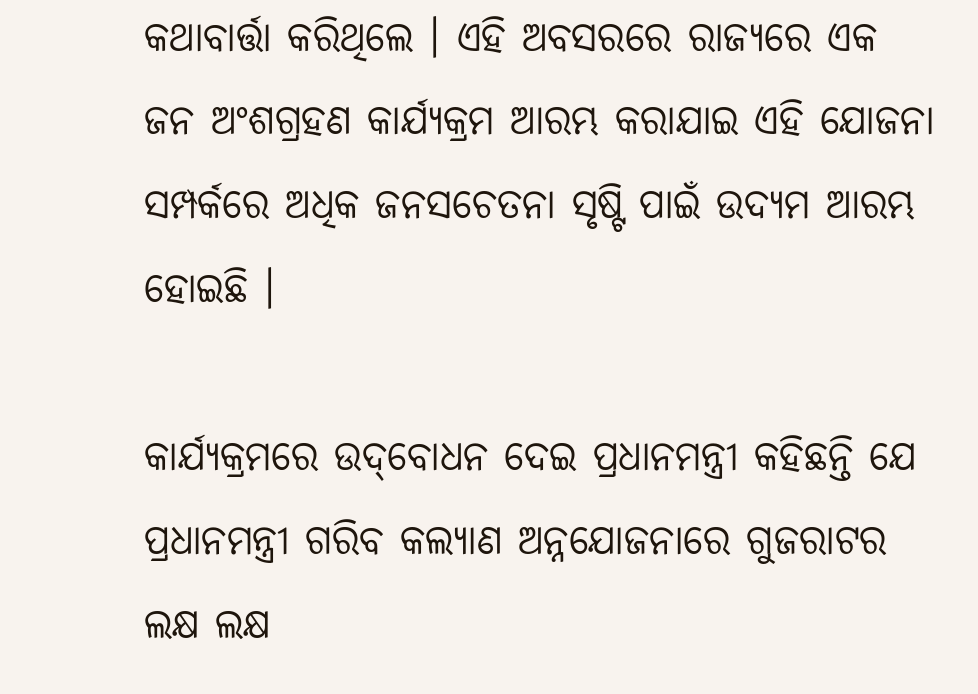କଥାବାର୍ତ୍ତା କରିଥିଲେ । ଏହି ଅବସରରେ ରାଜ୍ୟରେ ଏକ ଜନ ଅଂଶଗ୍ରହଣ କାର୍ଯ୍ୟକ୍ରମ ଆରମ୍ଭ କରାଯାଇ ଏହି ଯୋଜନା ସମ୍ପର୍କରେ ଅଧିକ ଜନସଚେତନା ସୃଷ୍ଟି ପାଇଁ ଉଦ୍ୟମ ଆରମ୍ଭ ହୋଇଛି ।

କାର୍ଯ୍ୟକ୍ରମରେ ଉଦ୍‌ବୋଧନ ଦେଇ ପ୍ରଧାନମନ୍ତ୍ରୀ କହିଛନ୍ତି ଯେ ପ୍ରଧାନମନ୍ତ୍ରୀ ଗରିବ କଲ୍ୟାଣ ଅନ୍ନଯୋଜନାରେ ଗୁଜରାଟର ଲକ୍ଷ ଲକ୍ଷ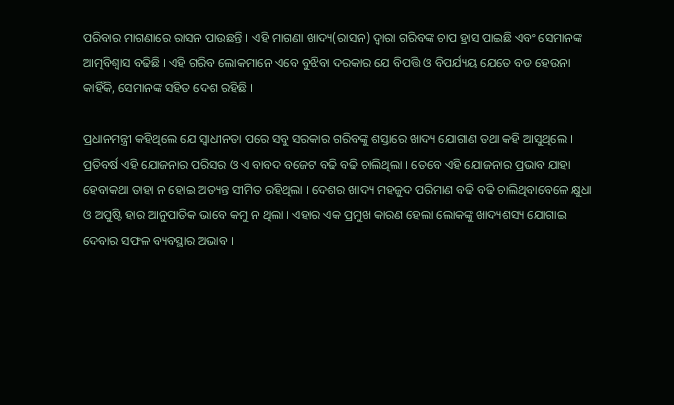ପରିବାର ମାଗଣାରେ ରାସନ ପାଉଛନ୍ତି । ଏହି ମାଗଣା ଖାଦ୍ୟ(ରାସନ) ଦ୍ୱାରା ଗରିବଙ୍କ ଚାପ ହ୍ରାସ ପାଇଛି ଏବଂ ସେମାନଙ୍କ ଆତ୍ମବିଶ୍ୱାସ ବଢିଛି । ଏହି ଗରିବ ଲୋକମାନେ ଏବେ ବୁଝିବା ଦରକାର ଯେ ବିପତ୍ତି ଓ ବିପର୍ଯ୍ୟୟ ଯେତେ ବଡ ହେଉନା କାହିଁକି, ସେମାନଙ୍କ ସହିତ ଦେଶ ରହିଛି ।

ପ୍ରଧାନମନ୍ତ୍ରୀ କହିଥିଲେ ଯେ ସ୍ୱାଧୀନତା ପରେ ସବୁ ସରକାର ଗରିବଙ୍କୁ ଶସ୍ତାରେ ଖାଦ୍ୟ ଯୋଗାଣ ତଥା କହି ଆସୁଥିଲେ । ପ୍ରତିବର୍ଷ ଏହି ଯୋଜନାର ପରିସର ଓ ଏ ବାବଦ ବଜେଟ ବଢି ବଢି ଚାଲିଥିଲା । ତେବେ ଏହି ଯୋଜନାର ପ୍ରଭାବ ଯାହା ହେବାକଥା ତାହା ନ ହୋଇ ଅତ୍ୟନ୍ତ ସୀମିତ ରହିଥିଲା । ଦେଶର ଖାଦ୍ୟ ମହଜୁଦ ପରିମାଣ ବଢି ବଢି ଚାଲିଥିବାବେଳେ କ୍ଷୁଧା ଓ ଅପୁଷ୍ଟି ହାର ଆନୁପାତିକ ଭାବେ କମୁ ନ ଥିଲା । ଏହାର ଏକ ପ୍ରମୁଖ କାରଣ ହେଲା ଲୋକଙ୍କୁ ଖାଦ୍ୟଶସ୍ୟ ଯୋଗାଇ ଦେବାର ସଫଳ ବ୍ୟବସ୍ଥାର ଅଭାବ ।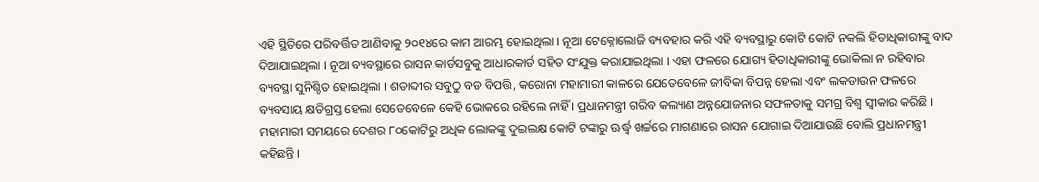ଏହି ସ୍ଥିତିରେ ପରିବର୍ତ୍ତିତ ଆଣିବାକୁ ୨୦୧୪ରେ କାମ ଆରମ୍ଭ ହୋଇଥିଲା । ନୂଆ ଟେକ୍ନୋଲୋଜି ବ୍ୟବହାର କରି ଏହି ବ୍ୟବସ୍ଥାରୁ କୋଟି କୋଟି ନକଲି ହିତାଧିକାରୀଙ୍କୁ ବାଦ ଦିଆଯାଇଥିଲା । ନୂଆ ବ୍ୟବସ୍ଥାରେ ରାସନ କାର୍ଡସବୁକୁ ଆଧାରକାର୍ଡ ସହିତ ସଂଯୁକ୍ତ କରାଯାଇଥିଲା । ଏହା ଫଳରେ ଯୋଗ୍ୟ ହିତାଧିକାରୀଙ୍କୁ ଭୋକିଲା ନ ରହିବାର ବ୍ୟବସ୍ଥା ସୁନିଶ୍ଚିତ ହୋଇଥିଲା । ଶତାବ୍ଦୀର ସବୁଠୁ ବଡ ବିପତ୍ତି, କରୋନା ମହାମାରୀ କାଳରେ ଯେତେବେଳେ ଜୀବିକା ବିପନ୍ନ ହେଲା ଏବଂ ଲକଡାଉନ ଫଳରେ ବ୍ୟବସାୟ କ୍ଷତିଗ୍ରସ୍ତ ହେଲା ସେତେବେଳେ କେହି ଭୋକରେ ରହିଲେ ନାହିଁ । ପ୍ରଧାନମନ୍ତ୍ରୀ ଗରିବ କଲ୍ୟାଣ ଅନ୍ନଯୋଜନାର ସଫଳତାକୁ ସମଗ୍ର ବିଶ୍ୱ ସ୍ୱୀକାର କରିଛି । ମହାମାରୀ ସମୟରେ ଦେଶର ୮୦କୋଟିରୁ ଅଧିକ ଲୋକଙ୍କୁ ଦୁଇଲକ୍ଷ କୋଟି ଟଙ୍କାରୁ ଊର୍ଦ୍ଧ୍ୱ ଖର୍ଚ୍ଚରେ ମାଗଣାରେ ରାସନ ଯୋଗାଇ ଦିଆଯାଉଛି ବୋଲି ପ୍ରଧାନମନ୍ତ୍ରୀ କହିଛନ୍ତି ।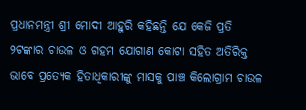ପ୍ରଧାନମନ୍ତ୍ରୀ ଶ୍ରୀ ମୋଦୀ ଆହୁରି କହିଛନ୍ତି ଯେ କେଜି ପ୍ରତି ୨ଟଙ୍କାର ଚାଉଳ ଓ ଗହମ ଯୋଗାଣ କୋଟା ସହିତ ଅତିରିକ୍ତ ଭାବେ ପ୍ରତ୍ୟେକ ହିତାଧିକାରୀଙ୍କୁ ମାସକୁ ପାଞ୍ଚ କିଲୋଗ୍ରାମ ଚାଉଳ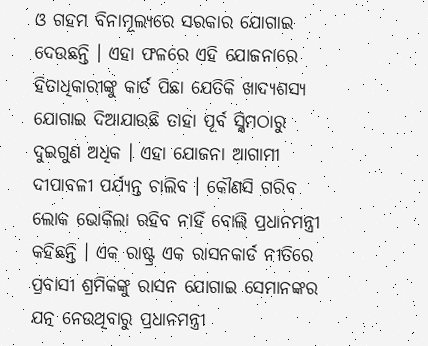ଓ ଗହମ ବିନାମୂଲ୍ୟରେ ସରକାର ଯୋଗାଇ ଦେଉଛନ୍ତି । ଏହା ଫଳରେ ଏହି ଯୋଜନାରେ ହିତାଧିକାରୀଙ୍କୁ କାର୍ଡ ପିଛା ଯେତିକି ଖାଦ୍ୟଶସ୍ୟ ଯୋଗାଇ ଦିଆଯାଉଛି ତାହା ପୂର୍ବ ସ୍କିମଠାରୁ  ଦୁଇଗୁଣ ଅଧିକ । ଏହା ଯୋଜନା ଆଗାମୀ ଦୀପାବଳୀ ପର୍ଯ୍ୟନ୍ତ ଚାଲିବ । କୌଣସି ଗରିବ ଲୋକ ଭୋକିଲା ରହିବ ନାହିଁ ବୋଲି ପ୍ରଧାନମନ୍ତ୍ରୀ କହିଛନ୍ତି । ଏକ ରାଷ୍ଟ୍ର ଏକ ରାସନକାର୍ଡ ନୀତିରେ ପ୍ରବାସୀ ଶ୍ରମିକଙ୍କୁ ରାସନ ଯୋଗାଇ ସେମାନଙ୍କର ଯତ୍ନ ନେଉଥିବାରୁ ପ୍ରଧାନମନ୍ତ୍ରୀ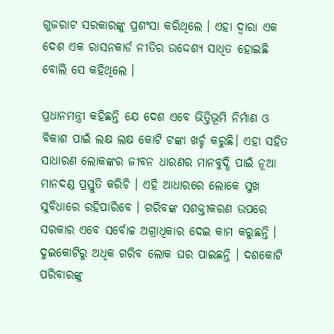ଗୁଜରାଟ ସରକାରଙ୍କୁ ପ୍ରଶଂସା କରିଥିଲେ । ଏହା ଦ୍ୱାରା ଏକ ଦେଶ ଏକ ରାସନକାର୍ଡ ନୀତିର ଉଦ୍ଦେଶ୍ୟ ସାଧିତ ହୋଇଛି ବୋଲି ସେ କହିଥିଲେ ।

ପ୍ରଧାନମନ୍ତ୍ରୀ କହିଛନ୍ତି ଯେ ଦେଶ ଏବେ ଭିତ୍ତିଭୂମି ନିର୍ମାଣ ଓ ବିକାଶ ପାଇଁ ଲକ୍ଷ ଲକ୍ଷ କୋଟି ଟଙ୍କା ଖର୍ଚ୍ଚ କରୁଛି। ଏହା ସହିତ ସାଧାରଣ ଲୋକଙ୍କର ଜୀବନ ଧାରଣର ମାନବୁଦ୍ଧି ପାଇଁ ନୂଆ ମାନଦଣ୍ଡ ପ୍ରସ୍ତୁତି କରିଚି । ଏହି ଆଧାରରେ ଲୋକେ ସୁଖ ସୁବିଧାରେ ରହିପାରିବେ । ଗରିବଙ୍କ ସଶକ୍ତୀକରଣ ଉପରେ ସରକାର ଏବେ ସର୍ବୋଚ୍ଚ ଅଗ୍ରାଧିକାର ଦେଇ କାମ କରୁଛନ୍ତି । ଦୁଇକୋଟିରୁ ଅଧିକ ଗରିବ ଲୋକ ଘର ପାଇଛନ୍ତି । ଦଶକୋଟି ପରିବାରଙ୍କୁ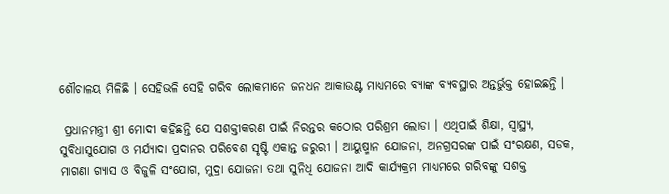ଶୌଚାଳୟ ମିଳିଛି । ସେହିଭଳି ସେହି ଗରିବ ଲୋକମାନେ ଜନଧନ ଆକାଉଣ୍ଟ ମାଧ୍ୟମରେ ବ୍ୟାଙ୍କ ବ୍ୟବସ୍ଥାର ଅନ୍ତର୍ଭୁକ୍ତ ହୋଇଛନ୍ତି ।

 ପ୍ରଧାନମନ୍ତ୍ରୀ ଶ୍ରୀ ମୋଦୀ କହିଛନ୍ତି ଯେ ସଶକ୍ତୀକରଣ ପାଇଁ ନିରନ୍ତର କଠୋର ପରିଶ୍ରମ ଲୋଡା । ଏଥିପାଇଁ ଶିକ୍ଷା, ସ୍ୱାସ୍ଥ୍ୟ, ସୁବିଧାସୁଯୋଗ ଓ ମର୍ଯ୍ୟାଦା ପ୍ରଦାନର ପରିବେଶ ସୃଷ୍ଟି ଏକାନ୍ତ ଜରୁରୀ । ଆୟୁଷ୍ମାନ ଯୋଜନା, ଅନଗ୍ରସରଙ୍କ ପାଇଁ ସଂରକ୍ଷଣ, ସଡକ, ମାଗଣା ଗ୍ୟାସ ଓ ବିଜୁଳି ସଂଯୋଗ, ମୁଦ୍ରା ଯୋଜନା ତଥା ସୁନିଧି ଯୋଜନା ଆଦି କାର୍ଯ୍ୟକ୍ରମ ମାଧ୍ୟମରେ ଗରିବଙ୍କୁ ସଶକ୍ତ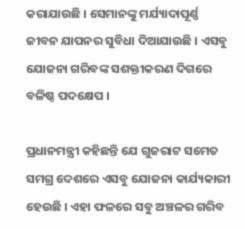କରାଯାଉଛି । ସେମାନଙ୍କୁ ମର୍ଯ୍ୟାଦାପୂର୍ଣ୍ଣ ଜୀବନ ଯାପନର ସୁବିଧା ଦିଆଯାଉଛି । ଏସବୁ ଯୋଜନା ଗରିବଙ୍କ ସଶକ୍ତୀକରଣ ଦିଗରେ ବଳିଷ୍ଠ ପଦକ୍ଷେପ ।

ପ୍ରଧାନମନ୍ତ୍ରୀ କହିଛନ୍ତି ଯେ ଗୁଜରାଟ ସମେତ ସମଗ୍ର ଦେଶରେ ଏସବୁ ଯୋଜନା କାର୍ଯ୍ୟକାରୀ ହେଉଛି । ଏହା ଫଳରେ ସବୁ ଅଞ୍ଚଳର ଗରିବ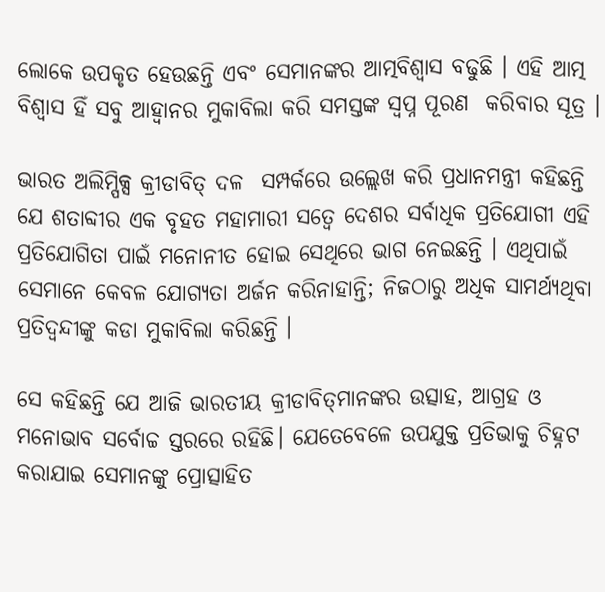ଲୋକେ ଉପକୃତ ହେଉଛନ୍ତି ଏବଂ ସେମାନଙ୍କର ଆତ୍ମବିଶ୍ୱାସ ବଢୁଛି । ଏହି ଆତ୍ମ ବିଶ୍ୱାସ ହିଁ ସବୁ ଆହ୍ୱାନର ମୁକାବିଲା କରି ସମସ୍ତଙ୍କ ସ୍ୱପ୍ନ ପୂରଣ  କରିବାର ସୂତ୍ର ।

ଭାରତ ଅଲିମ୍ପିକ୍ସ କ୍ରୀଡାବିତ୍ ଦଳ  ସମ୍ପର୍କରେ ଉଲ୍ଲେଖ କରି ପ୍ରଧାନମନ୍ତ୍ରୀ କହିଛନ୍ତି ଯେ ଶତାବ୍ଦୀର ଏକ ବୃହତ ମହାମାରୀ ସତ୍ୱେ ଦେଶର ସର୍ବାଧିକ ପ୍ରତିଯୋଗୀ ଏହି ପ୍ରତିଯୋଗିତା ପାଇଁ ମନୋନୀତ ହୋଇ ସେଥିରେ ଭାଗ ନେଇଛନ୍ତି । ଏଥିପାଇଁ ସେମାନେ କେବଳ ଯୋଗ୍ୟତା ଅର୍ଜନ କରିନାହାନ୍ତି; ନିଜଠାରୁ ଅଧିକ ସାମର୍ଥ୍ୟଥିବା ପ୍ରତିଦ୍ୱନ୍ଦୀଙ୍କୁ କଡା ମୁକାବିଲା କରିଛନ୍ତି ।

ସେ କହିଛନ୍ତି ଯେ ଆଜି ଭାରତୀୟ କ୍ରୀଡାବିତ୍‌ମାନଙ୍କର ଉତ୍ସାହ, ଆଗ୍ରହ ଓ ମନୋଭାବ ସର୍ବୋଚ୍ଚ ସ୍ତରରେ ରହିଛି। ଯେତେବେଳେ ଉପଯୁକ୍ତ ପ୍ରତିଭାକୁ ଚିହ୍ନଟ କରାଯାଇ ସେମାନଙ୍କୁ ପ୍ରୋତ୍ସାହିତ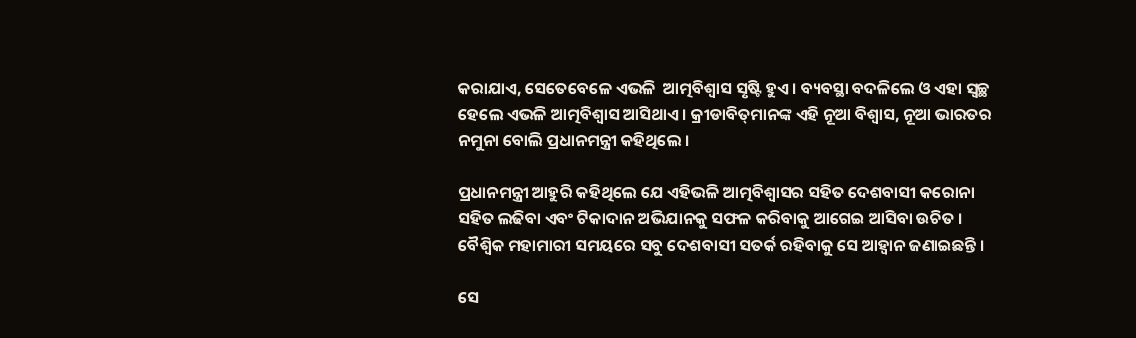କରାଯାଏ, ସେତେବେଳେ ଏଭଳି  ଆତ୍ମବିଶ୍ୱାସ ସୃଷ୍ଟି ହୁଏ । ବ୍ୟବସ୍ଥା ବଦଳିଲେ ଓ ଏହା ସ୍ୱଚ୍ଛ ହେଲେ ଏଭଳି ଆତ୍ମବିଶ୍ୱାସ ଆସିଥାଏ । କ୍ରୀଡାବିତ୍‌ମାନଙ୍କ ଏହି ନୂଆ ବିଶ୍ୱାସ, ନୂଆ ଭାରତର ନମୁନା ବୋଲି ପ୍ରଧାନମନ୍ତ୍ରୀ କହିଥିଲେ ।

ପ୍ରଧାନମନ୍ତ୍ରୀ ଆହୁରି କହିଥିଲେ ଯେ ଏହିଭଳି ଆତ୍ମବିଶ୍ୱାସର ସହିତ ଦେଶବାସୀ କରୋନା ସହିତ ଲଢିବା ଏବଂ ଟିକାଦାନ ଅଭିଯାନକୁ ସଫଳ କରିବାକୁ ଆଗେଇ ଆସିବା ଉଚିତ । ବୈଶ୍ୱିକ ମହାମାରୀ ସମୟରେ ସବୁ ଦେଶବାସୀ ସତର୍କ ରହିବାକୁ ସେ ଆହ୍ୱାନ ଜଣାଇଛନ୍ତି ।

ସେ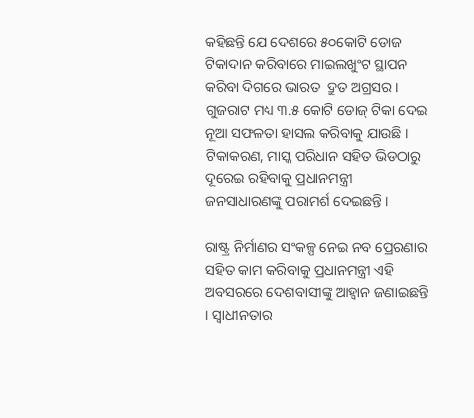କହିଛନ୍ତି ଯେ ଦେଶରେ ୫୦କୋଟି ଡୋଜ ଟିକାଦାନ କରିବାରେ ମାଇଲଖୁଂଟ ସ୍ଥାପନ କରିବା ଦିଗରେ ଭାରତ  ଦ୍ରୁତ ଅଗ୍ରସର । ଗୁଜରାଟ ମଧ୍ୟ ୩.୫ କୋଟି ଡୋଜ୍ ଟିକା ଦେଇ ନୂଆ ସଫଳତା ହାସଲ କରିବାକୁ ଯାଉଛି । ଟିକାକରଣ, ମାସ୍କ ପରିଧାନ ସହିତ ଭିଡଠାରୁ ଦୂରେଇ ରହିବାକୁ ପ୍ରଧାନମନ୍ତ୍ରୀ ଜନସାଧାରଣଙ୍କୁ ପରାମର୍ଶ ଦେଇଛନ୍ତି ।

ରାଷ୍ଟ୍ର ନିର୍ମାଣର ସଂକଳ୍ପ ନେଇ ନବ ପ୍ରେରଣାର ସହିତ କାମ କରିବାକୁ ପ୍ରଧାନମନ୍ତ୍ରୀ ଏହି ଅବସରରେ ଦେଶବାସୀଙ୍କୁ ଆହ୍ୱାନ ଜଣାଇଛନ୍ତି । ସ୍ୱାଧୀନତାର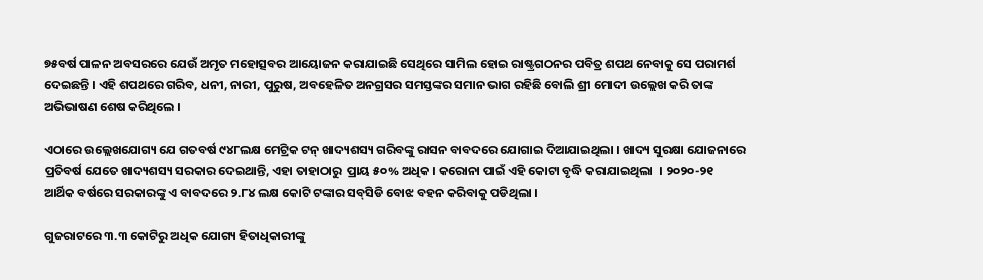୭୫ବର୍ଷ ପାଳନ ଅବସରରେ ଯେଉଁ ଅମୃତ ମହୋତ୍ସବର ଆୟୋଜନ କରାଯାଇଛି ସେଥିରେ ସାମିଲ ହୋଇ ରାଷ୍ଟ୍ରଗଠନର ପବିତ୍ର ଶପଥ ନେବାକୁ ସେ ପରାମର୍ଶ ଦେଇଛନ୍ତି । ଏହି ଶପଥରେ ଗରିବ, ଧନୀ, ନାରୀ, ପୁରୁଷ, ଅବହେଳିତ ଅନଗ୍ରସର ସମସ୍ତଙ୍କର ସମାନ ଭାଗ ରହିଛି ବୋଲି ଶ୍ରୀ ମୋଦୀ ଉଲ୍ଲେଖ କରି ତାଙ୍କ ଅଭିଭାଷଣ ଶେଷ କରିଥିଲେ ।

ଏଠାରେ ଉଲ୍ଲେଖଯୋଗ୍ୟ ଯେ ଗତବର୍ଷ ୯୪୮ଲକ୍ଷ ମେଟ୍ରିକ ଟନ୍ ଖାଦ୍ୟଶସ୍ୟ ଗରିବଙ୍କୁ ରାସନ ବାବଦରେ ଯୋଗାଇ ଦିଆଯାଇଥିଲା । ଖାଦ୍ୟ ସୁରକ୍ଷା ଯୋଜନାରେ ପ୍ରତିବର୍ଷ ଯେତେ ଖାଦ୍ୟଶସ୍ୟ ସରକାର ଦେଇଥାନ୍ତି, ଏହା ତାହାଠାରୁ  ପ୍ରାୟ ୫୦% ଅଧିକ । କରୋନା ପାଇଁ ଏହି କୋଟା ବୃଦ୍ଧି କରାଯାଇଥିଲା  । ୨୦୨୦-୨୧ ଆର୍ଥିକ ବର୍ଷରେ ସରକାରଙ୍କୁ ଏ ବାବଦରେ ୨.୮୪ ଲକ୍ଷ କୋଟି ଟଙ୍କାର ସବ୍‌ସିଡି ବୋଝ ବହନ କରିବାକୁ ପଡିଥିଲା ।

ଗୁଜରାଟରେ ୩.୩ କୋଟିରୁ ଅଧିକ ଯୋଗ୍ୟ ହିତାଧିକାରୀଙ୍କୁ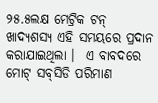୨୫.୫ଲକ୍ଷ ମେଟ୍ରିକ ଟନ୍ ଖାଦ୍ୟଶସ୍ୟ ଏହି ସମୟରେ ପ୍ରଦାନ କରାଯାଇଥିଲା ।  ଏ ବାବଦରେ ମୋଟ୍ ସବ୍‌ସିଡି ପରିମାଣ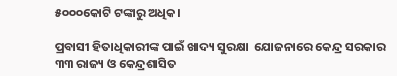୫୦୦୦କୋଟି ଟଙ୍କାରୁ ଅଧିକ।

ପ୍ରବାସୀ ହିତାଧିକାରୀଙ୍କ ପାଇଁ ଖାଦ୍ୟ ସୁରକ୍ଷା  ଯୋଜନାରେ କେନ୍ଦ୍ର ସରକାର ୩୩ ରାଜ୍ୟ ଓ କେନ୍ଦ୍ରଶାସିତ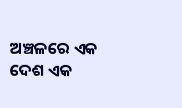ଅଞ୍ଚଳରେ ଏକ ଦେଶ ଏକ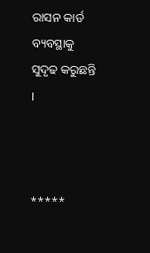ରାସନ କାର୍ଡ ବ୍ୟବସ୍ଥାକୁ ସୁଦୃଢ କରୁଛନ୍ତି ।



*****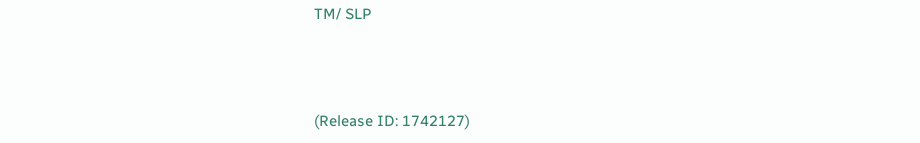TM/ SLP



(Release ID: 1742127)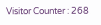Visitor Counter : 268